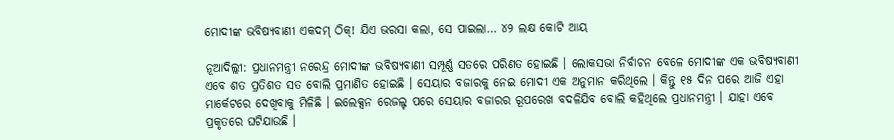ମୋଦୀଙ୍କ ଭବିଷ୍ୟବାଣୀ ଏକଦମ୍ ଠିକ୍! ଯିଏ ଭରସା କଲା, ସେ ପାଇଲା… ୪୨ ଲକ୍ଷ କୋଟି ଆୟ

ନୂଆଦିଲ୍ଲୀ: ପ୍ରଧାନମନ୍ତ୍ରୀ ନରେନ୍ଦ୍ର ମୋଦୀଙ୍କ ଭବିଷ୍ୟବାଣୀ ସମ୍ପୂର୍ଣ୍ଣ ସତରେ ପରିଣତ ହୋଇଛି । ଲୋକସଭା ନିର୍ବାଚନ ବେଳେ ମୋଦୀଙ୍କ ଏକ ଭବିଷ୍ୟବାଣୀ ଏବେ ଶତ ପ୍ରତିଶତ ସତ ବୋଲି ପ୍ରମାଣିତ ହୋଇଛି । ସେୟାର ବଜାରକୁ ନେଇ ମୋଦୀ ଏକ ଅନୁମାନ କରିଥିଲେ । କିନ୍ତୁ ୧୫ ଦିନ ପରେ ଆଜି ଏହା ମାର୍କେଟରେ ଦେଖିବାକୁ ମିଳିଛି । ଇଲେକ୍ସନ ରେଜଲ୍ଟ ପରେ ସେୟାର ବଜାରର ରୂପରେଖ ବଦଳିଯିବ ବୋଲି କହିଥିଲେ ପ୍ରଧାନମନ୍ତ୍ରୀ । ଯାହା ଏବେ ପ୍ରକୃତରେ ଘଟିଯାଉଛି ।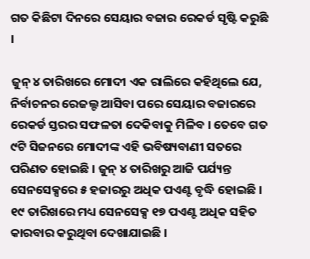ଗତ କିଛିଟା ଦିନରେ ସେୟାର ବଜାର ରେକର୍ଡ ସୃଷ୍ଟି କରୁଛି ।

ଜୁନ୍ ୪ ତାରିଖରେ ମୋଦୀ ଏକ ରାଲିରେ କହିଥିଲେ ଯେ, ନିର୍ବାଚନର ରେଜଲ୍ଟ ଆସିବା ପରେ ସେୟାର ବଜାରରେ ରେକର୍ଡ ସ୍ତରର ସଫଳତା ଦେକିବାକୁ ମିଳିବ । ତେବେ ଗତ ୯ଟି ସିଜନରେ ମୋଦୀଙ୍କ ଏହି ଭବିଷ୍ୟବାଣୀ ସତରେ ପରିଣତ ହୋଇଛି । ଜୁନ୍ ୪ ତାରିଖରୁ ଆଜି ପର୍ଯ୍ୟନ୍ତ ସେନସେକ୍ସରେ ୫ ହଜାରରୁ ଅଧିକ ପଏଣ୍ଟ ବୃଦ୍ଧି ହୋଇଛି । ୧୯ ତାରିଖରେ ମଧ୍ୟ ସେନସେକ୍ସ ୧୭ ପଏଣ୍ଟ ଅଧିକ ସହିତ କାରବାର କରୁଥିବା ଦେଖାଯାଇଛି ।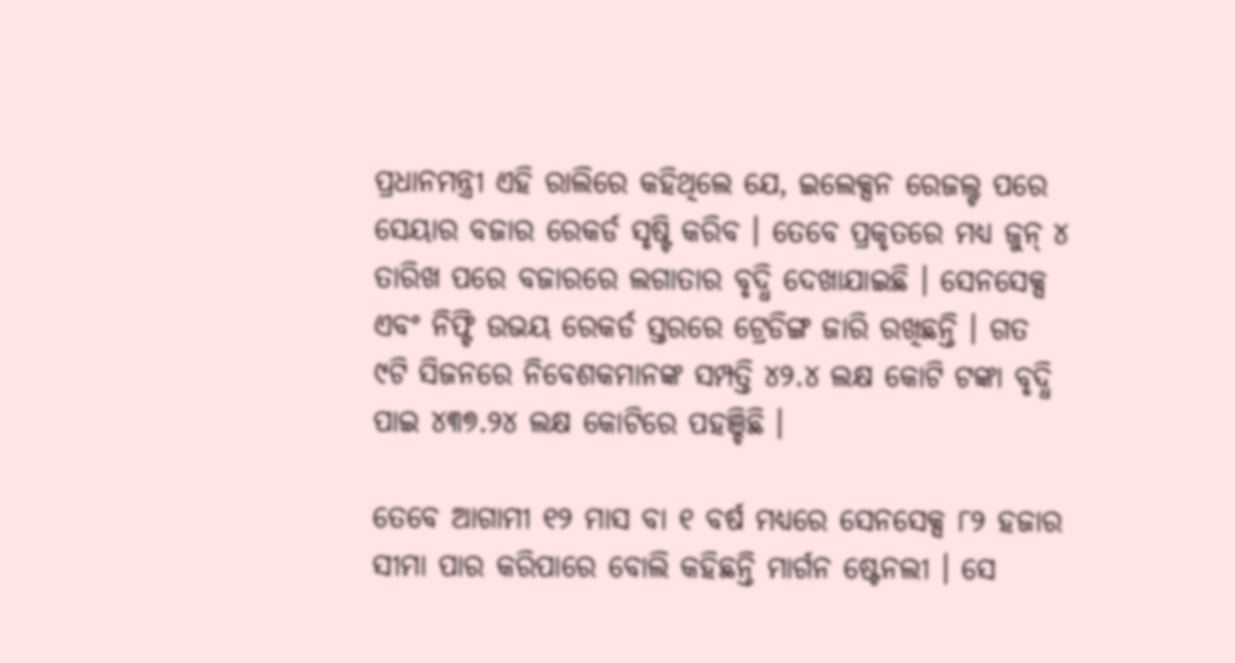ପ୍ରଧାନମନ୍ତ୍ରୀ ଏହି ରାଲିରେ କହିଥିଲେ ଯେ, ଇଲେକ୍ସନ ରେଜଲ୍ଟ ପରେ ସେୟାର ବଜାର ରେକର୍ଡ ସୃଷ୍ଟି କରିବ । ତେବେ ପ୍ରକୃତରେ ମଧ୍ୟ ଜୁନ୍ ୪ ତାରିଖ ପରେ ବଜାରରେ ଲଗାତାର ବୃଦ୍ଧି ଦେଖାଯାଇଛି । ସେନସେକ୍ସ ଏବଂ ନିଫ୍ଟି ଉଭୟ ରେକର୍ଡ ସ୍ତରରେ ଟ୍ରେଡିଙ୍ଗ ଜାରି ରଖିଛନ୍ତି । ଗତ ୯ଟି ସିଜନରେ ନିବେଶକମାନଙ୍କ ସମ୍ପତ୍ତି ୪୨.୪ ଲକ୍ଷ କୋଟି ଟଙ୍କା ବୃଦ୍ଧି ପାଇ ୪୩୭.୨୪ ଲକ୍ଷ କୋଟିରେ ପହଞ୍ଚିଛି ।

ତେବେ ଆଗାମୀ ୧୨ ମାସ ବା ୧ ବର୍ଷ ମଧ୍ୟରେ ସେନସେକ୍ସ ୮୨ ହଜାର ସୀମା ପାର କରିପାରେ ବୋଲି କହିଛନ୍ତି ମାର୍ଗନ ଷ୍ଟେନଲୀ । ସେ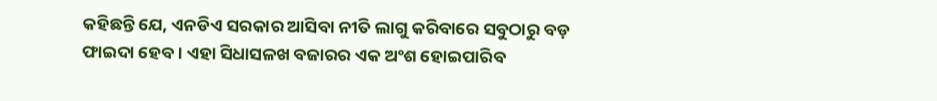କହିଛନ୍ତି ଯେ, ଏନଡିଏ ସରକାର ଆସିବା ନୀତି ଲାଗୁ କରିବାରେ ସବୁଠାରୁ ବଡ଼ ଫାଇଦା ହେବ । ଏହା ସିଧାସଳଖ ବଜାରର ଏକ ଅଂଶ ହୋଇପାରିବ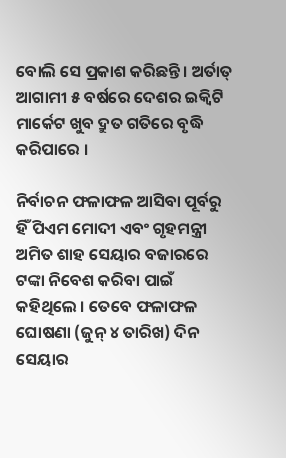ବୋଲି ସେ ପ୍ରକାଶ କରିଛନ୍ତି । ଅର୍ତାତ୍ ଆଗାମୀ ୫ ବର୍ଷରେ ଦେଶର ଇକ୍ୱିଟି ମାର୍କେଟ ଖୁବ ଦ୍ରୁତ ଗତିରେ ବୃଦ୍ଧି କରିପାରେ ।

ନିର୍ବାଚନ ଫଳାଫଳ ଆସିବା ପୂର୍ବରୁ ହିଁ ପିଏମ ମୋଦୀ ଏବଂ ଗୃହମନ୍ତ୍ରୀ ଅମିତ ଶାହ ସେୟାର ବଜାରରେ ଟଙ୍କା ନିବେଶ କରିବା ପାଇଁ କହିଥିଲେ । ତେବେ ଫଳାଫଳ ଘୋଷଣା (ଜୁନ୍ ୪ ତାରିଖ) ଦିନ ସେୟାର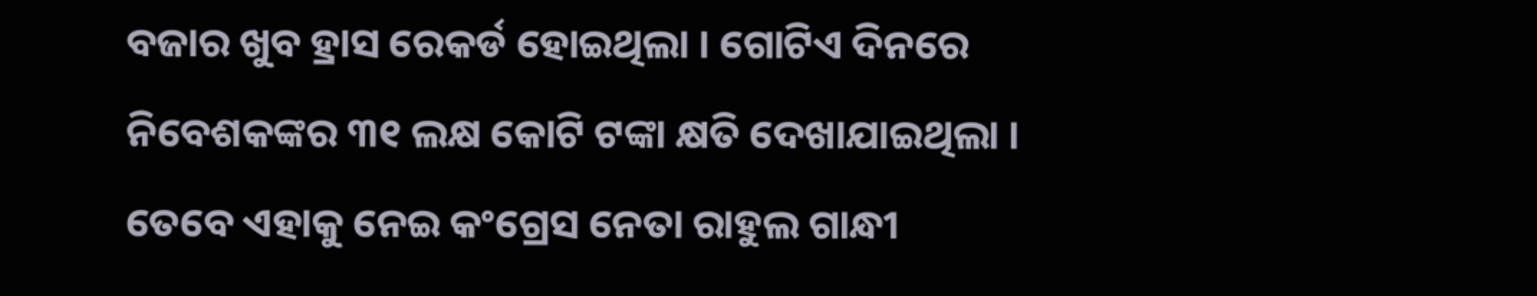ବଜାର ଖୁବ ହ୍ରାସ ରେକର୍ଡ ହୋଇଥିଲା । ଗୋଟିଏ ଦିନରେ ନିବେଶକଙ୍କର ୩୧ ଲକ୍ଷ କୋଟି ଟଙ୍କା କ୍ଷତି ଦେଖାଯାଇଥିଲା । ତେବେ ଏହାକୁ ନେଇ କଂଗ୍ରେସ ନେତା ରାହୁଲ ଗାନ୍ଧୀ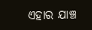ଏହାର ଯାଞ୍ଚ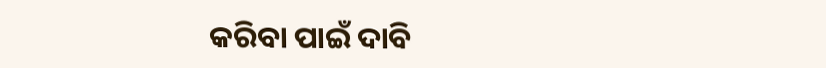କରିବା ପାଇଁ ଦାବି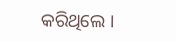କରିଥିଲେ ।